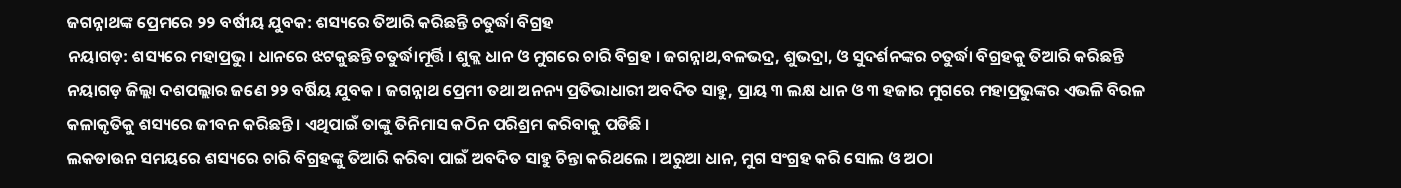ଜଗନ୍ନାଥଙ୍କ ପ୍ରେମରେ ୨୨ ବର୍ଷୀୟ ଯୁବକ: ଶସ୍ୟରେ ତିଆରି କରିଛନ୍ତି ଚତୁର୍ଦ୍ଧା ବିଗ୍ରହ
ନୟାଗଡ଼: ଶସ୍ୟରେ ମହାପ୍ରଭୁ । ଧାନରେ ଝଟକୁଛନ୍ତି ଚତୁର୍ଦ୍ଧାମୂର୍ତ୍ତି । ଶୁକ୍ଲ ଧାନ ଓ ମୁଗରେ ଚାରି ବିଗ୍ରହ । ଜଗନ୍ନାଥ,ବଳଭଦ୍ର, ଶୁଭଦ୍ରା, ଓ ସୁଦର୍ଶନଙ୍କର ଚତୁର୍ଦ୍ଧା ବିଗ୍ରହକୁ ତିଆରି କରିଛନ୍ତି ନୟାଗଡ଼ ଜିଲ୍ଲା ଦଶପଲ୍ଲାର ଜଣେ ୨୨ ବର୍ଷିୟ ଯୁବକ । ଜଗନ୍ନାଥ ପ୍ରେମୀ ତଥା ଅନନ୍ୟ ପ୍ରତିଭାଧାରୀ ଅବଦିତ ସାହୁ, ପ୍ରାୟ ୩ ଲକ୍ଷ ଧାନ ଓ ୩ ହଜାର ମୁଗରେ ମହାପ୍ରଭୁଙ୍କର ଏଭଳି ବିରଳ କଳାକୃତିକୁ ଶସ୍ୟରେ ଜୀବନ କରିଛନ୍ତି । ଏଥିପାଇଁ ତାଙ୍କୁ ତିନିମାସ କଠିନ ପରିଶ୍ରମ କରିବାକୁ ପଡିଛି ।
ଲକଡାଉନ ସମୟରେ ଶସ୍ୟରେ ଚାରି ବିଗ୍ରହଙ୍କୁ ତିଆରି କରିବା ପାଇଁ ଅବଦିତ ସାହୁ ଚିନ୍ତା କରିଥଲେ । ଅରୁଆ ଧାନ, ମୁଗ ସଂଗ୍ରହ କରି ସୋଲ ଓ ଅଠା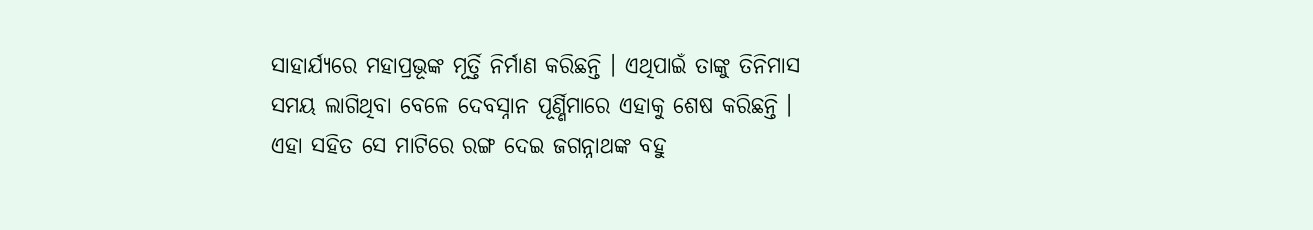ସାହାର୍ଯ୍ୟରେ ମହାପ୍ରଭୂଙ୍କ ମୂର୍ତ୍ତି ନିର୍ମାଣ କରିଛନ୍ତି । ଏଥିପାଇଁ ତାଙ୍କୁ ତିନିମାସ ସମୟ ଲାଗିଥିବା ବେଳେ ଦେବସ୍ନାନ ପୂର୍ଣ୍ଣିମାରେ ଏହାକୁ ଶେଷ କରିଛନ୍ତି । ଏହା ସହିତ ସେ ମାଟିରେ ରଙ୍ଗ ଦେଇ ଜଗନ୍ନାଥଙ୍କ ବହୁ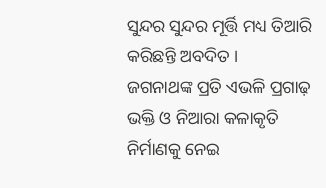ସୁନ୍ଦର ସୁନ୍ଦର ମୂର୍ତ୍ତି ମଧ୍ୟ ତିଆରି କରିଛନ୍ତି ଅବଦିତ ।
ଜଗନାଥଙ୍କ ପ୍ରତି ଏଭଳି ପ୍ରଗାଢ଼ ଭକ୍ତି ଓ ନିଆରା କଳାକୃତି ନିର୍ମାଣକୁ ନେଇ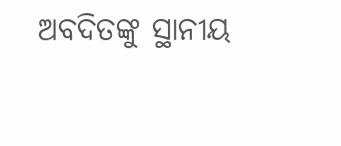ଅବଦିତଙ୍କୁ ସ୍ଥାନୀୟ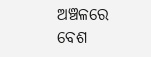ଅଞ୍ଚଳରେ ବେଶ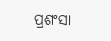ପ୍ରଶଂସା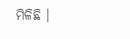ମିଳିଛି ।